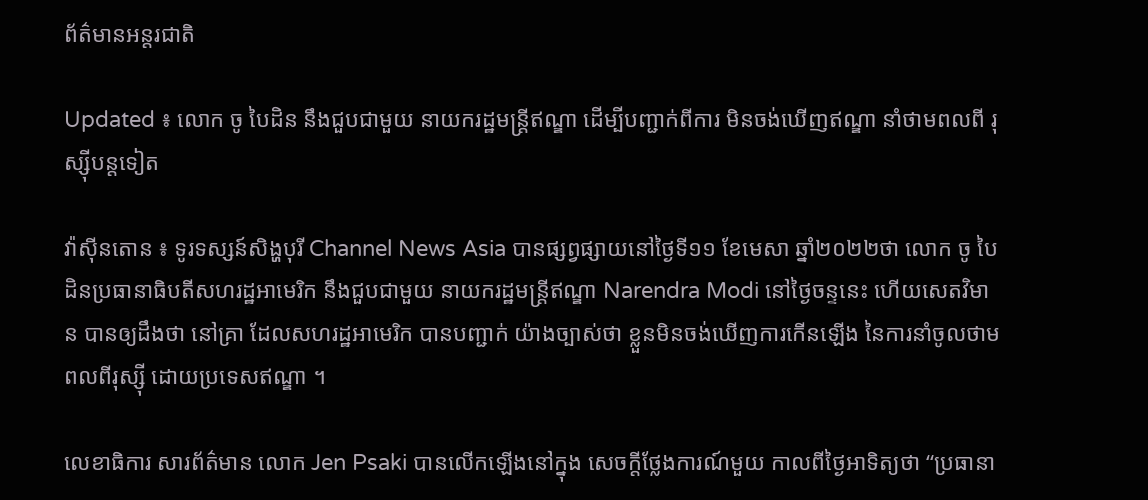ព័ត៌មានអន្តរជាតិ

Updated ៖ លោក ចូ បៃដិន នឹងជួបជាមួយ នាយករដ្ឋមន្ត្រីឥណ្ឌា ដើម្បីបញ្ជាក់ពីការ មិនចង់ឃើញឥណ្ឌា នាំថាមពលពី រុស្ស៊ីបន្តទៀត

វ៉ាស៊ីនតោន ៖ ទូរទស្សន៍សិង្ហបុរី Channel News Asia បានផ្សព្វផ្សាយនៅថ្ងៃទី១១ ខែមេសា ឆ្នាំ២០២២ថា លោក ចូ បៃដិនប្រធានាធិបតីសហរដ្ឋអាមេរិក នឹងជួបជាមួយ នាយករដ្ឋមន្ត្រីឥណ្ឌា Narendra Modi នៅថ្ងៃចន្ទនេះ ហើយសេតវិមាន បានឲ្យដឹងថា នៅគ្រា ដែលសហរដ្ឋអាមេរិក បានបញ្ជាក់ យ៉ាងច្បាស់ថា ខ្លួនមិនចង់ឃើញការកើនឡើង នៃការនាំចូលថាមពលពីរុស្ស៊ី ដោយប្រទេសឥណ្ឌា ។

លេខាធិការ សារព័ត៌មាន លោក Jen Psaki បានលើកឡើងនៅក្នុង សេចក្តីថ្លែងការណ៍មួយ កាលពីថ្ងៃអាទិត្យថា “ប្រធានា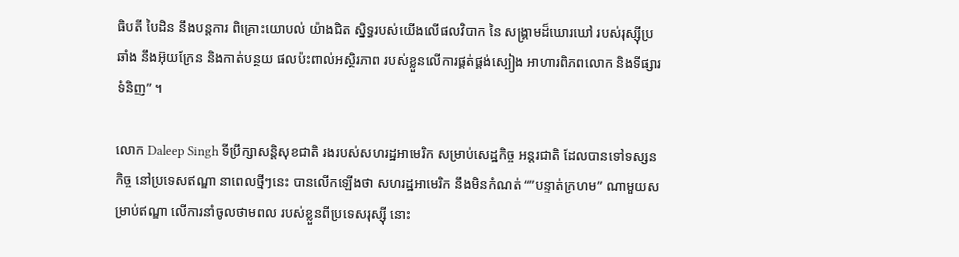ធិបតី បៃដិន នឹងបន្តការ ពិគ្រោះយោបល់ យ៉ាងជិត ស្និទ្ធរបស់យើងលើផលវិបាក នៃ សង្រ្គាមដ៏ឃោរឃៅ របស់រុស្ស៊ីប្រឆាំង នឹងអ៊ុយក្រែន និងកាត់បន្ថយ ផលប៉ះពាល់អស្ថិរភាព របស់ខ្លួនលើការផ្គត់ផ្គង់ស្បៀង អាហារពិភពលោក និងទីផ្សារទំនិញ” ។

លោក Daleep Singh ទីប្រឹក្សាសន្តិសុខជាតិ រងរបស់សហរដ្ឋអាមេរិក សម្រាប់សេដ្ឋកិច្ច អន្តរជាតិ ដែលបានទៅទស្សនកិច្ច នៅប្រទេសឥណ្ឌា នាពេលថ្មីៗនេះ បានលើកឡើងថា សហរដ្ឋអាមេរិក នឹងមិនកំណត់ “”បន្ទាត់ក្រហម” ណាមួយសម្រាប់ឥណ្ឌា លើការនាំចូលថាមពល របស់ខ្លួនពីប្រទេសរុស្ស៊ី នោះ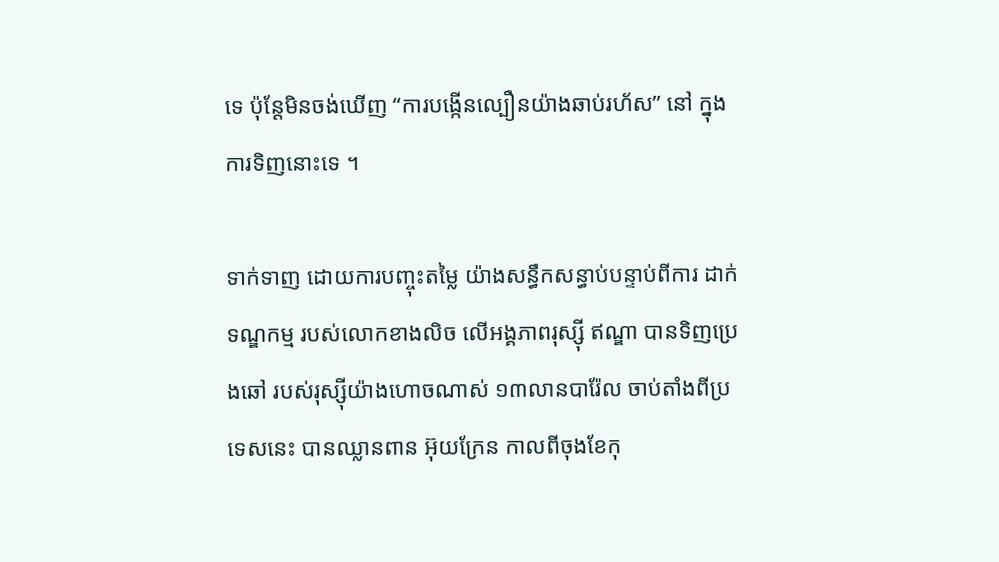ទេ ប៉ុន្តែមិនចង់ឃើញ “ការបង្កើនល្បឿនយ៉ាងឆាប់រហ័ស” នៅ ក្នុងការទិញនោះទេ ។

ទាក់ទាញ ដោយការបញ្ចុះតម្លៃ យ៉ាងសន្ធឹកសន្ធាប់បន្ទាប់ពីការ ដាក់ទណ្ឌកម្ម របស់លោកខាងលិច លើអង្គភាពរុស្ស៊ី ឥណ្ឌា បានទិញប្រេងឆៅ របស់រុស្ស៊ីយ៉ាងហោចណាស់ ១៣លានបារ៉ែល ចាប់តាំងពីប្រទេសនេះ បានឈ្លានពាន អ៊ុយក្រែន កាលពីចុងខែកុ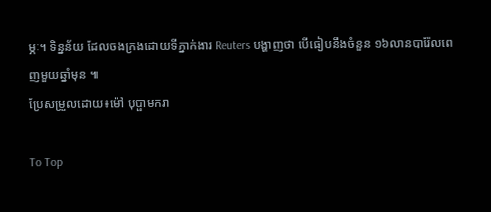ម្ភៈ។ ទិន្នន័យ ដែលចងក្រងដោយទីភ្នាក់ងារ Reuters បង្ហាញថា បើធៀបនឹងចំនួន ១៦លានបារ៉ែលពេញមួយឆ្នាំមុន ៕
ប្រែសម្រួលដោយ៖ម៉ៅ បុប្ផាមករា

To Top